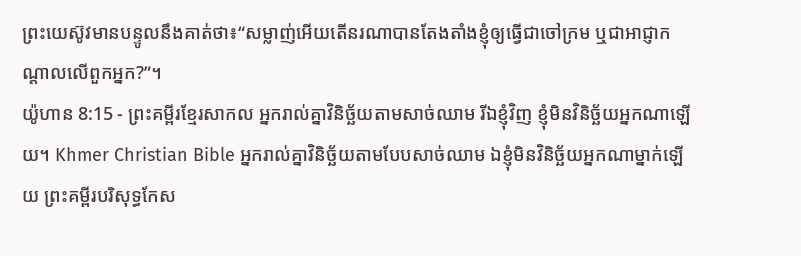ព្រះយេស៊ូវមានបន្ទូលនឹងគាត់ថា៖“សម្លាញ់អើយតើនរណាបានតែងតាំងខ្ញុំឲ្យធ្វើជាចៅក្រម ឬជាអាជ្ញាកណ្ដាលលើពួកអ្នក?”។
យ៉ូហាន 8:15 - ព្រះគម្ពីរខ្មែរសាកល អ្នករាល់គ្នាវិនិច្ឆ័យតាមសាច់ឈាម រីឯខ្ញុំវិញ ខ្ញុំមិនវិនិច្ឆ័យអ្នកណាឡើយ។ Khmer Christian Bible អ្នករាល់គ្នាវិនិច្ឆ័យតាមបែបសាច់ឈាម ឯខ្ញុំមិនវិនិច្ឆ័យអ្នកណាម្នាក់ឡើយ ព្រះគម្ពីរបរិសុទ្ធកែស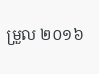ម្រួល ២០១៦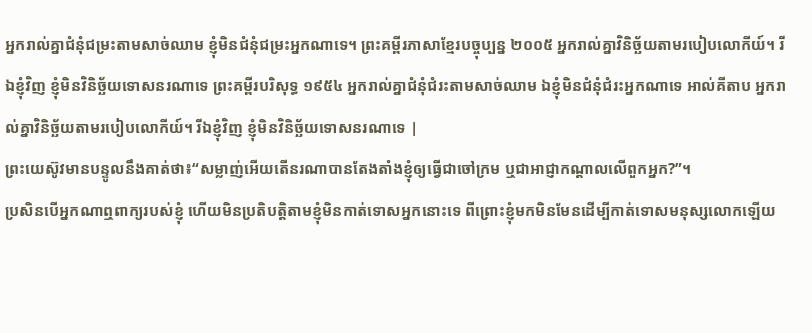អ្នករាល់គ្នាជំនុំជម្រះតាមសាច់ឈាម ខ្ញុំមិនជំនុំជម្រះអ្នកណាទេ។ ព្រះគម្ពីរភាសាខ្មែរបច្ចុប្បន្ន ២០០៥ អ្នករាល់គ្នាវិនិច្ឆ័យតាមរបៀបលោកីយ៍។ រីឯខ្ញុំវិញ ខ្ញុំមិនវិនិច្ឆ័យទោសនរណាទេ ព្រះគម្ពីរបរិសុទ្ធ ១៩៥៤ អ្នករាល់គ្នាជំនុំជំរះតាមសាច់ឈាម ឯខ្ញុំមិនជំនុំជំរះអ្នកណាទេ អាល់គីតាប អ្នករាល់គ្នាវិនិច្ឆ័យតាមរបៀបលោកីយ៍។ រីឯខ្ញុំវិញ ខ្ញុំមិនវិនិច្ឆ័យទោសនរណាទេ |
ព្រះយេស៊ូវមានបន្ទូលនឹងគាត់ថា៖“សម្លាញ់អើយតើនរណាបានតែងតាំងខ្ញុំឲ្យធ្វើជាចៅក្រម ឬជាអាជ្ញាកណ្ដាលលើពួកអ្នក?”។
ប្រសិនបើអ្នកណាឮពាក្យរបស់ខ្ញុំ ហើយមិនប្រតិបត្តិតាមខ្ញុំមិនកាត់ទោសអ្នកនោះទេ ពីព្រោះខ្ញុំមកមិនមែនដើម្បីកាត់ទោសមនុស្សលោកឡើយ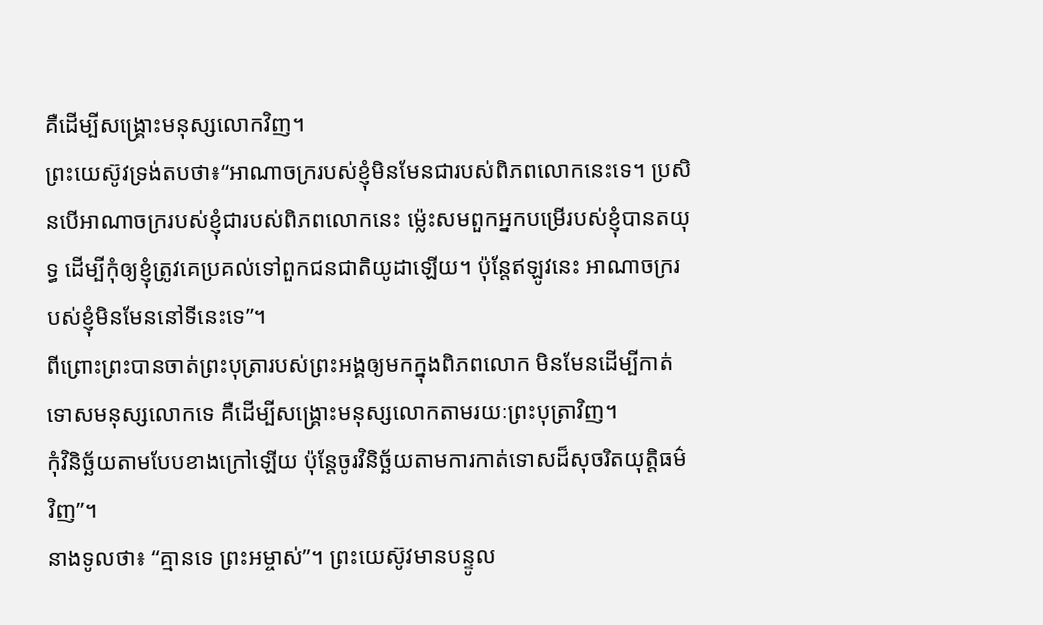គឺដើម្បីសង្គ្រោះមនុស្សលោកវិញ។
ព្រះយេស៊ូវទ្រង់តបថា៖“អាណាចក្ររបស់ខ្ញុំមិនមែនជារបស់ពិភពលោកនេះទេ។ ប្រសិនបើអាណាចក្ររបស់ខ្ញុំជារបស់ពិភពលោកនេះ ម្ល៉េះសមពួកអ្នកបម្រើរបស់ខ្ញុំបានតយុទ្ធ ដើម្បីកុំឲ្យខ្ញុំត្រូវគេប្រគល់ទៅពួកជនជាតិយូដាឡើយ។ ប៉ុន្តែឥឡូវនេះ អាណាចក្ររបស់ខ្ញុំមិនមែននៅទីនេះទេ”។
ពីព្រោះព្រះបានចាត់ព្រះបុត្រារបស់ព្រះអង្គឲ្យមកក្នុងពិភពលោក មិនមែនដើម្បីកាត់ទោសមនុស្សលោកទេ គឺដើម្បីសង្គ្រោះមនុស្សលោកតាមរយៈព្រះបុត្រាវិញ។
កុំវិនិច្ឆ័យតាមបែបខាងក្រៅឡើយ ប៉ុន្តែចូរវិនិច្ឆ័យតាមការកាត់ទោសដ៏សុចរិតយុត្តិធម៌វិញ”។
នាងទូលថា៖ “គ្មានទេ ព្រះអម្ចាស់”។ ព្រះយេស៊ូវមានបន្ទូល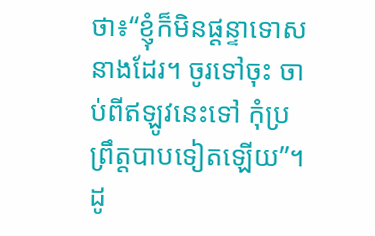ថា៖“ខ្ញុំក៏មិនផ្ដន្ទាទោសនាងដែរ។ ចូរទៅចុះ ចាប់ពីឥឡូវនេះទៅ កុំប្រព្រឹត្តបាបទៀតឡើយ”។
ដូ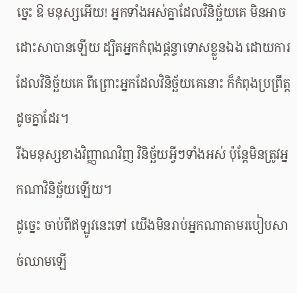ច្នេះ ឱ មនុស្សអើយ! អ្នកទាំងអស់គ្នាដែលវិនិច្ឆ័យគេ មិនអាចដោះសាបានឡើយ ដ្បិតអ្នកកំពុងផ្ដន្ទាទោសខ្លួនឯង ដោយការដែលវិនិច្ឆ័យគេ ពីព្រោះអ្នកដែលវិនិច្ឆ័យគេនោះ ក៏កំពុងប្រព្រឹត្តដូចគ្នាដែរ។
រីឯមនុស្សខាងវិញ្ញាណវិញ វិនិច្ឆ័យអ្វីៗទាំងអស់ ប៉ុន្តែមិនត្រូវអ្នកណាវិនិច្ឆ័យឡើយ។
ដូច្នេះ ចាប់ពីឥឡូវនេះទៅ យើងមិនរាប់អ្នកណាតាមរបៀបសាច់ឈាមឡើ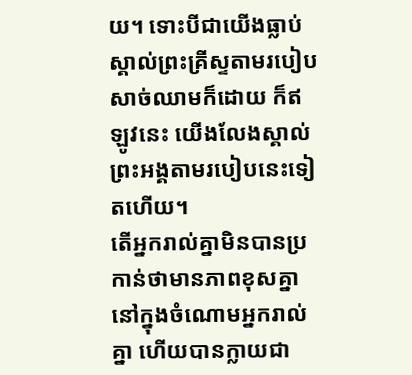យ។ ទោះបីជាយើងធ្លាប់ស្គាល់ព្រះគ្រីស្ទតាមរបៀបសាច់ឈាមក៏ដោយ ក៏ឥឡូវនេះ យើងលែងស្គាល់ព្រះអង្គតាមរបៀបនេះទៀតហើយ។
តើអ្នករាល់គ្នាមិនបានប្រកាន់ថាមានភាពខុសគ្នានៅក្នុងចំណោមអ្នករាល់គ្នា ហើយបានក្លាយជា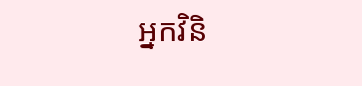អ្នកវិនិ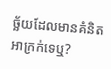ច្ឆ័យដែលមានគំនិតអាក្រក់ទេឬ?